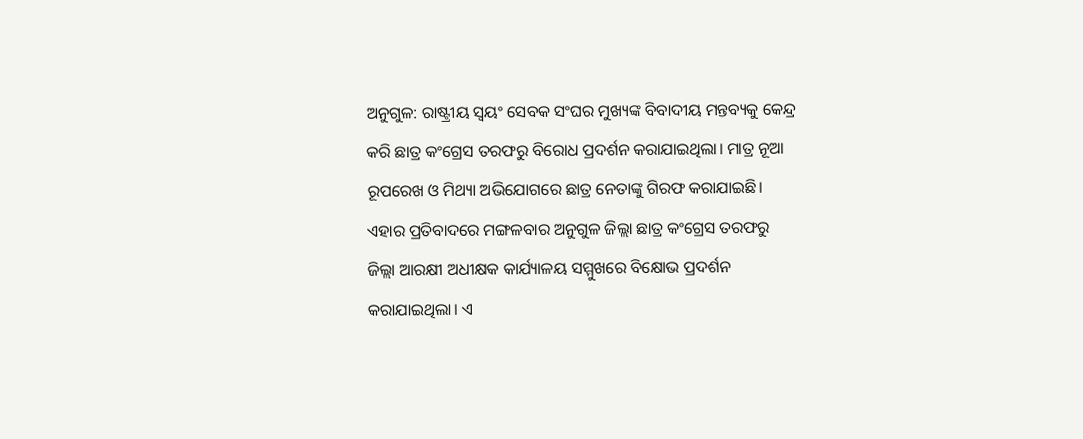ଅନୁଗୁଳ: ରାଷ୍ଟ୍ରୀୟ ସ୍ୱୟଂ ସେବକ ସଂଘର ମୁଖ୍ୟଙ୍କ ବିବାଦୀୟ ମନ୍ତବ୍ୟକୁ କେନ୍ଦ୍ର କରି ଛାତ୍ର କଂଗ୍ରେସ ତରଫରୁ ବିରୋଧ ପ୍ରଦର୍ଶନ କରାଯାଇଥିଲା। ମାତ୍ର ନୂଆ ରୂପରେଖ ଓ ମିଥ୍ୟା ଅଭିଯୋଗରେ ଛାତ୍ର ନେତାଙ୍କୁ ଗିରଫ କରାଯାଇଛି। ଏହାର ପ୍ରତିବାଦରେ ମଙ୍ଗଳବାର ଅନୁଗୁଳ ଜିଲ୍ଲା ଛାତ୍ର କଂଗ୍ରେସ ତରଫରୁ ଜିଲ୍ଲା ଆରକ୍ଷୀ ଅଧୀକ୍ଷକ କାର୍ଯ୍ୟାଳୟ ସମ୍ମୁଖରେ ବିକ୍ଷୋଭ ପ୍ରଦର୍ଶନ କରାଯାଇଥିଲା। ଏ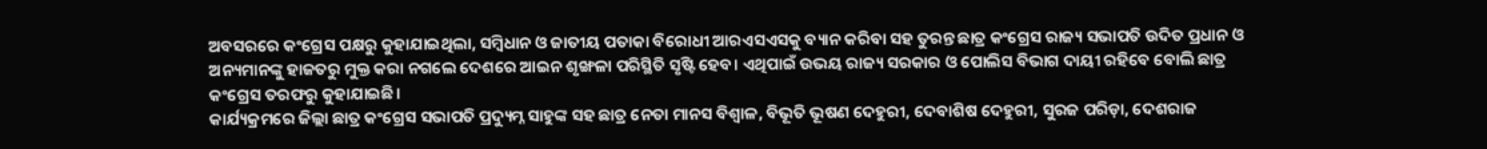ଅବସରରେ କଂଗ୍ରେସ ପକ୍ଷରୁ କୁହାଯାଇଥିଲା, ସମ୍ବିଧାନ ଓ ଜାତୀୟ ପତାକା ବିରୋଧୀ ଆରଏସଏସକୁ ବ୍ୟାନ କରିବା ସହ ତୁରନ୍ତ ଛାତ୍ର କଂଗ୍ରେସ ରାଜ୍ୟ ସଭାପତି ଉଦିତ ପ୍ରଧାନ ଓ ଅନ୍ୟମାନଙ୍କୁ ହାଜତରୁ ମୁକ୍ତ କରା ନଗଲେ ଦେଶରେ ଆଇନ ଶୃଙ୍ଖଳା ପରିସ୍ଥିତି ସୃଷ୍ଟି ହେବ। ଏଥିପାଇଁ ଉଭୟ ରାଜ୍ୟ ସରକାର ଓ ପୋଲିସ ବିଭାଗ ଦାୟୀ ରହିବେ ବୋଲି ଛାତ୍ର କଂଗ୍ରେସ ତରଫରୁ କୁହାଯାଇଛି।
କାର୍ଯ୍ୟକ୍ରମରେ ଜିଲ୍ଲା ଛାତ୍ର କଂଗ୍ରେସ ସଭାପତି ପ୍ରଦ୍ୟୁମ୍ନ ସାହୁଙ୍କ ସହ ଛାତ୍ର ନେତା ମାନସ ବିଶ୍ୱାଳ, ବିଭୂତି ଭୂଷଣ ଦେହୁରୀ, ଦେବାଶିଷ ଦେହୁରୀ, ସୁରଜ ପରିଡ଼ା, ଦେଶରାଜ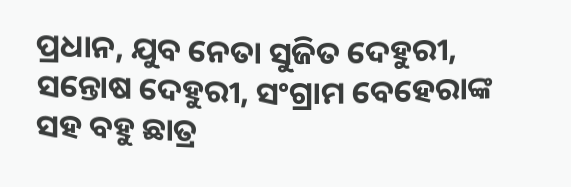ପ୍ରଧାନ, ଯୁବ ନେତା ସୁଜିତ ଦେହୁରୀ, ସନ୍ତୋଷ ଦେହୁରୀ, ସଂଗ୍ରାମ ବେହେରାଙ୍କ ସହ ବହୁ ଛାତ୍ର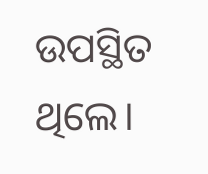ଉପସ୍ଥିତ ଥିଲେ।